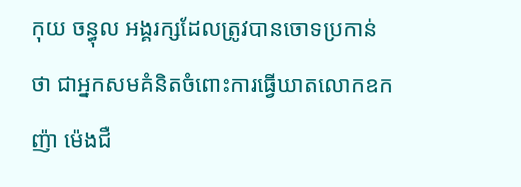កុយ ចន្ធុល អង្គរក្សដែលត្រូវបានចោទប្រកាន់ថា ជាអ្នកសមគំនិតចំពោះការធ្វើឃាតលោកឧកញ៉ា ម៉េងជឺ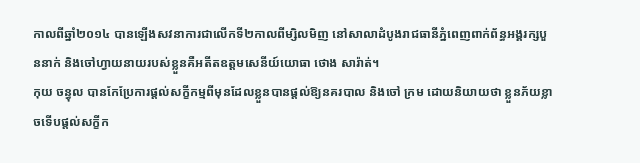កាលពីឆ្នាំ២០១៤ បានឡើងសវនាការជាលើកទី២កាលពីម្សិលមិញ នៅសាលាដំបូងរាជធានីភ្នំពេញពាក់ព័ន្ធអង្គរក្សបួននាក់ និងចៅហ្វាយនាយរបស់ខ្លួនគឺអតីតឧត្តមសេនីយ៍យោធា ថោង សារ៉ាត់។
កុយ ចន្ធុល បានកែប្រែការផ្តល់សក្ខីកម្មពីមុនដែលខ្លួនបានផ្តល់ឱ្យនគរបាល និងចៅ ក្រម ដោយនិយាយថា ខ្លួនភ័យខ្លាចទើបផ្តល់សក្ខីក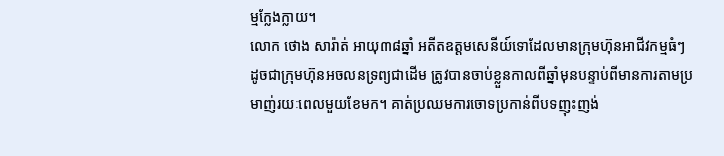ម្មក្លែងក្លាយ។
លោក ថោង សារ៉ាត់ អាយុ៣៨ឆ្នាំ អតីតឧត្តមសេនីយ៍ទោដែលមានក្រុមហ៊ុនអាជីវកម្មធំៗ ដូចជាក្រុមហ៊ុនអចលនទ្រព្យជាដើម ត្រូវបានចាប់ខ្លួនកាលពីឆ្នាំមុនបន្ទាប់ពីមានការតាមប្រមាញ់រយៈពេលមួយខែមក។ គាត់ប្រឈមការចោទប្រកាន់ពីបទញុះញង់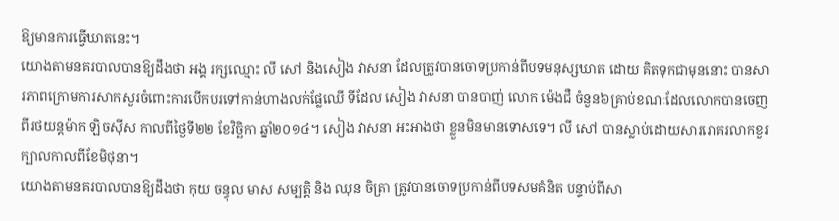ឱ្យមានការធ្វើឃាតនេះ។
យោងតាមនគរបាលបានឱ្យដឹងថា អង្គ រក្សឈ្មោះ លី សៅ និងសៀង វាសនា ដែលត្រូវបានចោទប្រកាន់ពីបទមនុស្សឃាត ដោយ គិតទុកជាមុននោះ បានសារភាពក្រោមការសាកសួរចំពោះការបើកបរទៅកាន់ហាងលក់ផ្លែឈើ ទីដែល សៀង វាសនា បានបាញ់ លោក ម៉េងជឺ ចំនួន៦គ្រាប់ខណៈដែលលោកបានចេញពីរថយន្តម៉ាក ឡិចស៊ីស កាលពីថ្ងៃទី២២ ខែវិច្ឆិកា ឆ្នាំ២០១៤។ សៀង វាសនា អះអាងថា ខ្លួនមិនមានទោសទេ។ លី សៅ បានស្លាប់ដោយសាររោគរលាកខួរក្បាលកាលពីខែមិថុនា។
យោងតាមនគរបាលបានឱ្យដឹងថា កុយ ចន្ធុល មាស សម្បត្តិ និង ឈុន ចិត្រា ត្រូវបានចោទប្រកាន់ពីបទសមគំនិត បន្ទាប់ពីសា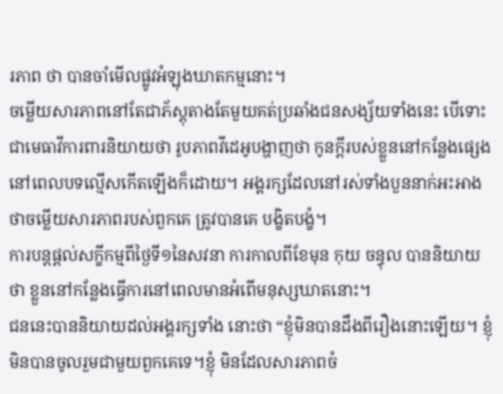រភាព ថា បានចាំមើលផ្លូវអំឡុងឃាតកម្មនោះ។
ចម្លើយសារភាពនៅតែជាភ័ស្តុតាងតែមួយគត់ប្រឆាំងជនសង្ស័យទាំងនេះ បើទោះជាមេធាវីការពារនិយាយថា រូបភាពវីដេអូបង្ហាញថា កូនក្តីរបស់ខ្លួននៅកន្លែងផ្សេងនៅពេលបទល្មើសកើតឡើងក៏ដោយ។ អង្គរក្សដែលនៅរស់ទាំងបួននាក់អះអាងថាចម្លើយសារភាពរបស់ពួកគេ ត្រូវបានគេ បង្ខិតបង្ខំ។
ការបន្តផ្តល់សក្ខីកម្មពីថ្ងៃទី១នៃសវនា ការកាលពីខែមុន កុយ ចន្ធុល បាននិយាយថា ខ្លួននៅកន្លែងធ្វើការនៅពេលមានអំពើមនុស្សឃាតនោះ។
ជននេះបាននិយាយដល់អង្គរក្សទាំង នោះថា “ខ្ញុំមិនបានដឹងពីរឿងនោះឡើយ។ ខ្ញុំមិនបានចូលរួមជាមួយពួកគេទេ។ខ្ញុំ មិនដែលសារភាពចំ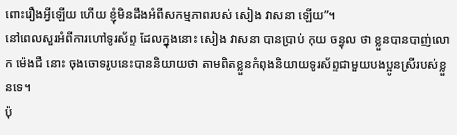ពោះរឿងអ្វីឡើយ ហើយ ខ្ញុំមិនដឹងអំពីសកម្មភាពរបស់ សៀង វាសនា ឡើយ”។
នៅពេលសួរអំពីការហៅទូរស័ព្ទ ដែលក្នុងនោះ សៀង វាសនា បានប្រាប់ កុយ ចន្ធុល ថា ខ្លួនបានបាញ់លោក ម៉េងជឺ នោះ ចុងចោទរូបនេះបាននិយាយថា តាមពិតខ្លួនកំពុងនិយាយទូរស័ព្ទជាមួយបងប្អូនស្រីរបស់ខ្លួនទេ។
ប៉ុ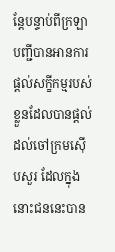ន្តែបន្ទាប់ពីក្រឡាបញ្ជីបានអានការផ្តល់សក្ខីកម្មរបស់ខ្លួនដែលបានផ្តល់ដល់ចៅក្រមស៊ើបសួរ ដែលក្នុងនោះជននេះបាន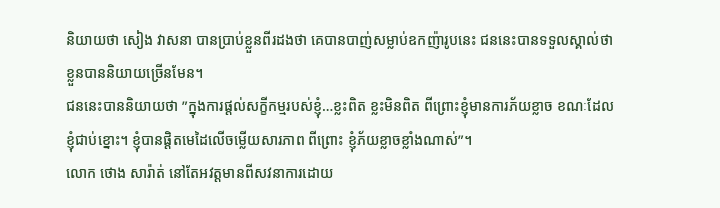និយាយថា សៀង វាសនា បានប្រាប់ខ្លួនពីរដងថា គេបានបាញ់សម្លាប់ឧកញ៉ារូបនេះ ជននេះបានទទួលស្គាល់ថា ខ្លួនបាននិយាយច្រើនមែន។
ជននេះបាននិយាយថា ”ក្នុងការផ្តល់សក្ខីកម្មរបស់ខ្ញុំ…ខ្លះពិត ខ្លះមិនពិត ពីព្រោះខ្ញុំមានការភ័យខ្លាច ខណៈដែលខ្ញុំជាប់ខ្នោះ។ ខ្ញុំបានផ្តិតមេដៃលើចម្លើយសារភាព ពីព្រោះ ខ្ញុំភ័យខ្លាចខ្លាំងណាស់”។
លោក ថោង សារ៉ាត់ នៅតែអវត្តមានពីសវនាការដោយ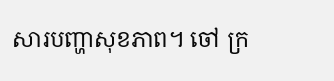សារបញ្ហាសុខភាព។ ចៅ ក្រ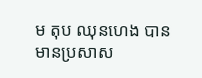ម តុប ឈុនហេង បានមានប្រសាស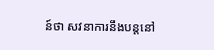ន៍ថា សវនាការនឹងបន្តនៅ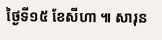ថ្ងៃទី១៥ ខែសីហា ៕ សារុន